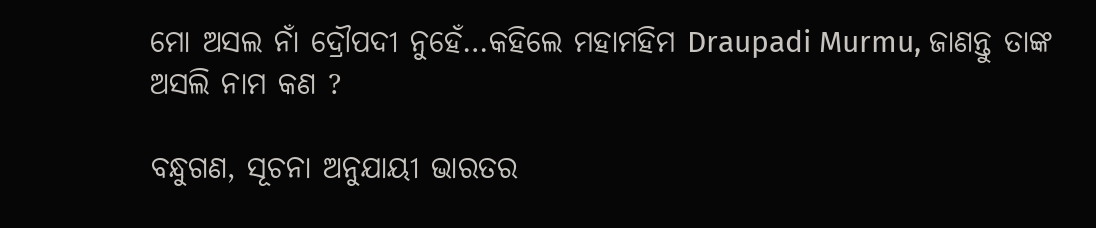ମୋ ଅସଲ ନାଁ ଦ୍ରୌପଦୀ ନୁହେଁ…କହିଲେ ମହାମହିମ Draupadi Murmu, ଜାଣନ୍ତୁ ତାଙ୍କ ଅସଲି ନାମ କଣ ?

ବନ୍ଧୁଗଣ, ସୂଚନା ଅନୁଯାୟୀ ଭାରତର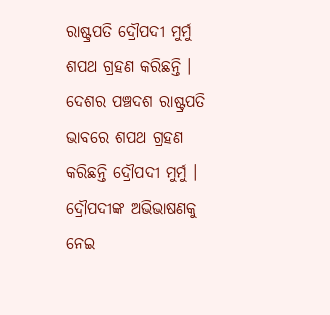ରାଷ୍ଟ୍ରପତି ଦ୍ରୌପଦୀ ମୁର୍ମୁ ଶପଥ ଗ୍ରହଣ କରିଛନ୍ତି । ଦେଶର ପଞ୍ଚଦଶ ରାଷ୍ଟ୍ରପତି ଭାବରେ ଶପଥ ଗ୍ରହଣ କରିଛନ୍ତି ଦ୍ରୌପଦୀ ମୁର୍ମୁ । ଦ୍ରୌପଦୀଙ୍କ ଅଭିଭାଷଣକୁ ନେଇ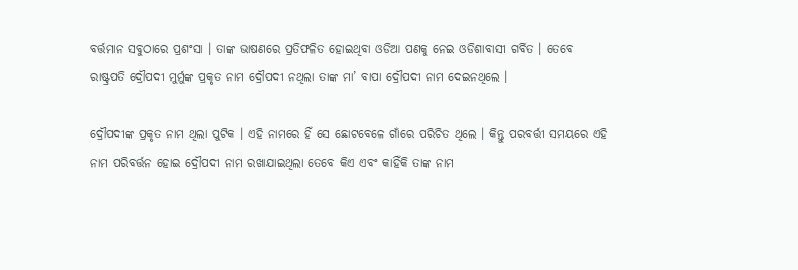ବର୍ତ୍ତମାନ ସବୁଠାରେ ପ୍ରଶଂସା । ତାଙ୍କ ଭାଷଣରେ ପ୍ରତିଫଳିତ ହୋଇଥିବା ଓଡିଆ ପଣକୁ ନେଇ ଓଡିଶାବାସୀ ଗର୍ବିତ । ତେବେ ରାଷ୍ଟ୍ରପତି ଦ୍ରୌପଦୀ ମୁର୍ମୁଙ୍କ ପ୍ରକୃତ ନାମ ଦ୍ରୌପଦୀ ନଥିଲା ତାଙ୍କ ମା’ ବାପା ଦ୍ରୌପଦୀ ନାମ ଦେଇନଥିଲେ ।

ଦ୍ରୌପଦୀଙ୍କ ପ୍ରକୃତ ନାମ ଥିଲା ପୁଟିକ । ଏହି ନାମରେ ହିଁ ସେ ଛୋଟବେଳେ ଗାଁରେ ପରିଚିତ ଥିଲେ । କିନ୍ତୁ ପରବର୍ତ୍ତୀ ସମୟରେ ଏହି ନାମ ପରିବର୍ତ୍ତନ ହୋଇ ଦ୍ରୌପଦୀ ନାମ ରଖାଯାଇଥିଲା ତେବେ କିଏ ଏବଂ କାହିଁକି ତାଙ୍କ ନାମ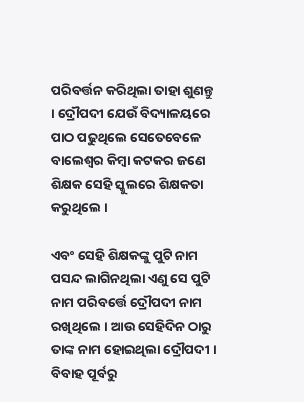ପରିବର୍ତ୍ତନ କରିଥିଲା ତାହା ଶୁଣନ୍ତୁ । ଦ୍ରୌପଦୀ ଯେଉଁ ବିଦ୍ୟାଳୟରେ ପାଠ ପଢୁଥିଲେ ସେତେବେଳେ ବାଲେଶ୍ଵର କିମ୍ବା କଟକର ଜଣେ ଶିକ୍ଷକ ସେହି ସ୍କୁଲରେ ଶିକ୍ଷକତା କରୁଥିଲେ ।

ଏବଂ ସେହି ଶିକ୍ଷକଙ୍କୁ ପୁଟି ନାମ ପସନ୍ଦ ଲାଗିନଥିଲା ଏଣୁ ସେ ପୁଟି ନାମ ପରିବର୍ତ୍ତେ ଦ୍ରୌପଦୀ ନାମ ରଖିଥିଲେ । ଆଉ ସେହିଦିନ ଠାରୁ ତାଙ୍କ ନାମ ହୋଇଥିଲା ଦ୍ରୌପଦୀ । ବିବାହ ପୂର୍ବରୁ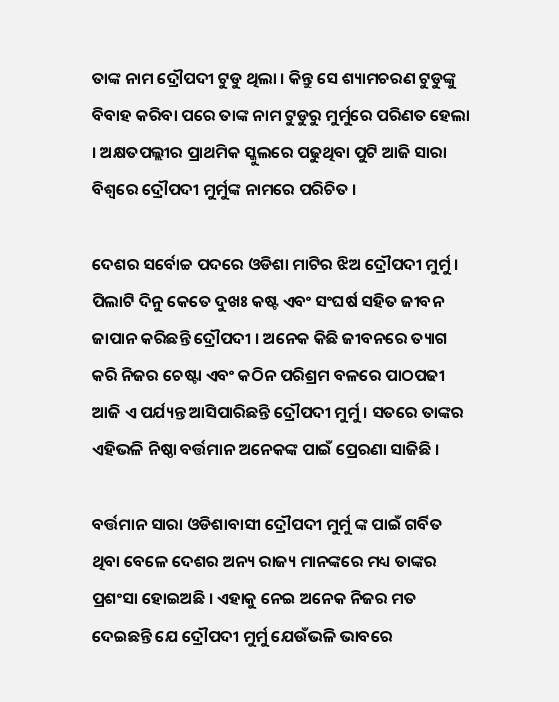ତାଙ୍କ ନାମ ଦ୍ରୌପଦୀ ଟୁଡୁ ଥିଲା । କିନ୍ତୁ ସେ ଶ୍ୟାମଚରଣ ଟୁଡୁଙ୍କୁ ବିବାହ କରିବା ପରେ ତାଙ୍କ ନାମ ଟୁଡୁରୁ ମୁର୍ମୁରେ ପରିଣତ ହେଲା । ଅକ୍ଷତପଲ୍ଲୀର ପ୍ରାଥମିକ ସ୍କୁଲରେ ପଢୁଥିବା ପୁଟି ଆଜି ସାରା ବିଶ୍ବରେ ଦ୍ରୌପଦୀ ମୁର୍ମୁଙ୍କ ନାମରେ ପରିଚିତ ।

ଦେଶର ସର୍ବୋଚ୍ଚ ପଦରେ ଓଡିଶା ମାଟିର ଝିଅ ଦ୍ରୌପଦୀ ମୁର୍ମୁ । ପିଲାଟି ଦିନୁ କେତେ ଦୁଖଃ କଷ୍ଟ ଏବଂ ସଂଘର୍ଷ ସହିତ ଜୀବନ ଜାପାନ କରିଛନ୍ତି ଦ୍ରୌପଦୀ । ଅନେକ କିଛି ଜୀବନରେ ତ୍ୟାଗ କରି ନିଜର ଚେଷ୍ଟା ଏବଂ କଠିନ ପରିଶ୍ରମ ବଳରେ ପାଠପଢୀ ଆଜି ଏ ପର୍ଯ୍ୟନ୍ତ ଆସିପାରିଛନ୍ତି ଦ୍ରୌପଦୀ ମୁର୍ମୁ । ସତରେ ତାଙ୍କର ଏହିଭଳି ନିଷ୍ଠା ବର୍ତ୍ତମାନ ଅନେକଙ୍କ ପାଇଁ ପ୍ରେରଣା ସାଜିଛି ।

ବର୍ତ୍ତମାନ ସାରା ଓଡିଶାବାସୀ ଦ୍ରୌପଦୀ ମୁର୍ମୁ ଙ୍କ ପାଇଁ ଗର୍ବିତ ଥିବା ବେଳେ ଦେଶର ଅନ୍ୟ ରାଜ୍ୟ ମାନଙ୍କରେ ମଧ୍ୟ ତାଙ୍କର ପ୍ରଶଂସା ହୋଇଅଛି । ଏହାକୁ ନେଇ ଅନେକ ନିଜର ମତ ଦେଇଛନ୍ତି ଯେ ଦ୍ରୌପଦୀ ମୁର୍ମୁ ଯେଉଁଭଳି ଭାବରେ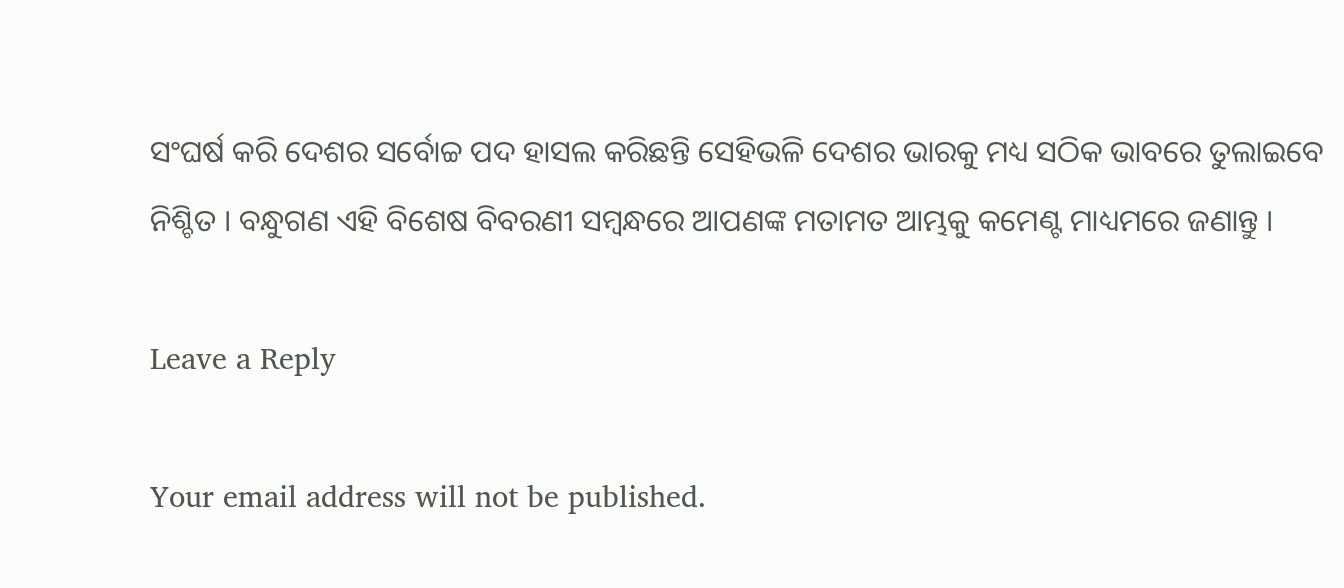ସଂଘର୍ଷ କରି ଦେଶର ସର୍ବୋଚ୍ଚ ପଦ ହାସଲ କରିଛନ୍ତି ସେହିଭଳି ଦେଶର ଭାରକୁ ମଧ୍ୟ ସଠିକ ଭାବରେ ତୁଲାଇବେ ନିଶ୍ଚିତ । ବନ୍ଧୁଗଣ ଏହି ବିଶେଷ ବିବରଣୀ ସମ୍ବନ୍ଧରେ ଆପଣଙ୍କ ମତାମତ ଆମ୍ଭକୁ କମେଣ୍ଟ ମାଧ୍ୟମରେ ଜଣାନ୍ତୁ ।

Leave a Reply

Your email address will not be published.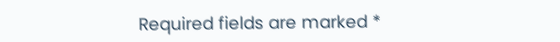Required fields are marked *